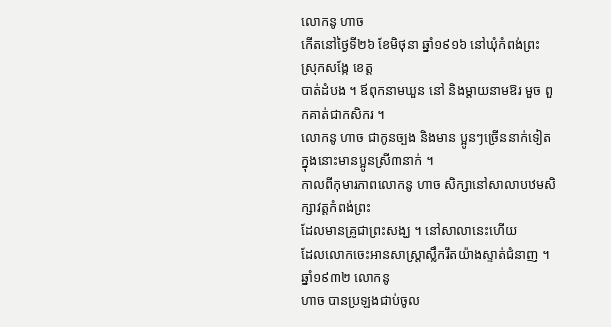លោកនូ ហាច
កើតនៅថ្ងៃទី២៦ ខែមិថុនា ឆ្នាំ១៩១៦ នៅឃុំកំពង់ព្រះ ស្រុកសង្កែ ខេត្ត
បាត់ដំបង ។ ឪពុកនាមឃួន នៅ និងម្តាយនាមឱរ មួច ពួកគាត់ជាកសិករ ។
លោកនូ ហាច ជាកូនច្បង និងមាន ប្អូនៗច្រើននាក់ទៀត
ក្នុងនោះមានប្អូនស្រី៣នាក់ ។
កាលពីកុមារភាពលោកនូ ហាច សិក្សានៅសាលាបឋមសិក្សាវត្តកំពង់ព្រះ
ដែលមានគ្រូជាព្រះសង្ឃ ។ នៅសាលានេះហើយ
ដែលលោកចេះអានសាស្ត្រាស្លឹករឹតយ៉ាងស្ទាត់ជំនាញ ។ ឆ្នាំ១៩៣២ លោកនូ
ហាច បានប្រឡងជាប់ចូល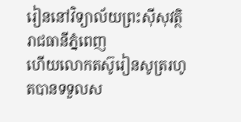រៀននៅវិទ្យាល័យព្រះស៊ីសុវត្ថិ រាជធានីភ្នំពេញ
ហើយលោកតស៊ូរៀនសូត្ររហូតបានទទួលស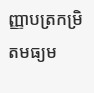ញ្ញាបត្រកម្រិតមធ្យម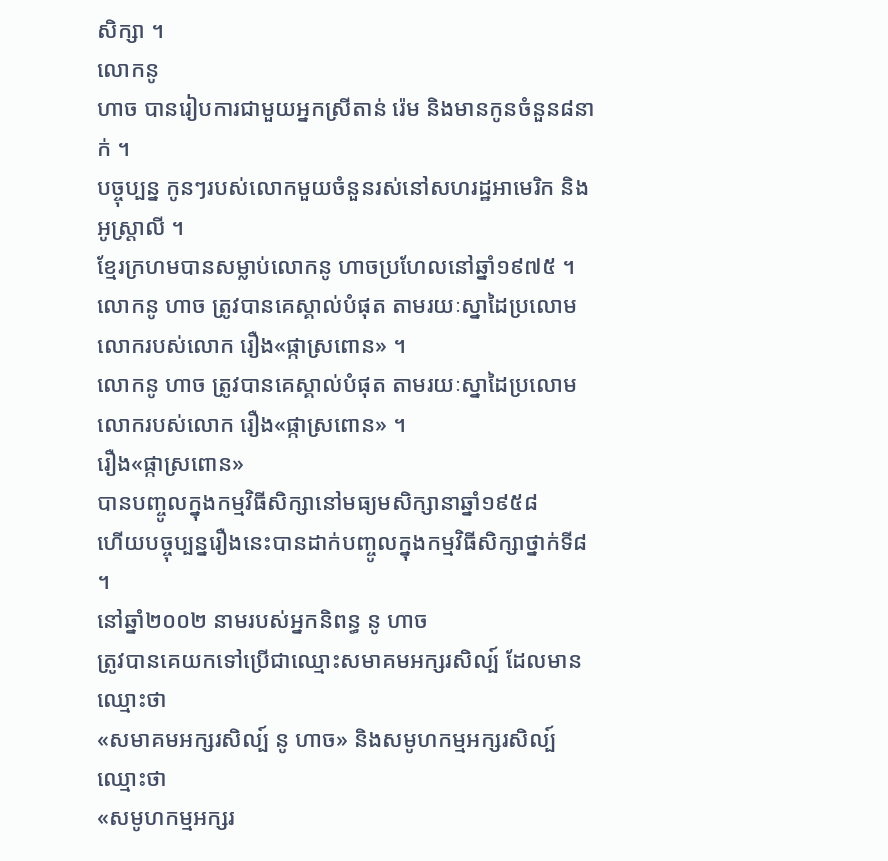សិក្សា ។
លោកនូ
ហាច បានរៀបការជាមួយអ្នកស្រីតាន់ រ៉េម និងមានកូនចំនួន៨នាក់ ។
បច្ចុប្បន្ន កូនៗរបស់លោកមួយចំនួនរស់នៅសហរដ្ឋអាមេរិក និងអូស្ត្រាលី ។
ខ្មែរក្រហមបានសម្លាប់លោកនូ ហាចប្រហែលនៅឆ្នាំ១៩៧៥ ។
លោកនូ ហាច ត្រូវបានគេស្គាល់បំផុត តាមរយៈស្នាដៃប្រលោមលោករបស់លោក រឿង«ផ្កាស្រពោន» ។
លោកនូ ហាច ត្រូវបានគេស្គាល់បំផុត តាមរយៈស្នាដៃប្រលោមលោករបស់លោក រឿង«ផ្កាស្រពោន» ។
រឿង«ផ្កាស្រពោន»
បានបញ្ចូលក្នុងកម្មវិធីសិក្សានៅមធ្យមសិក្សានាឆ្នាំ១៩៥៨
ហើយបច្ចុប្បន្នរឿងនេះបានដាក់បញ្ចូលក្នុងកម្មវិធីសិក្សាថ្នាក់ទី៨
។
នៅឆ្នាំ២០០២ នាមរបស់អ្នកនិពន្ធ នូ ហាច
ត្រូវបានគេយកទៅប្រើជាឈ្មោះសមាគមអក្សរសិល្ប៍ ដែលមានឈ្មោះថា
«សមាគមអក្សរសិល្ប៍ នូ ហាច» និងសមូហកម្មអក្សរសិល្ប៍ ឈ្មោះថា
«សមូហកម្មអក្សរ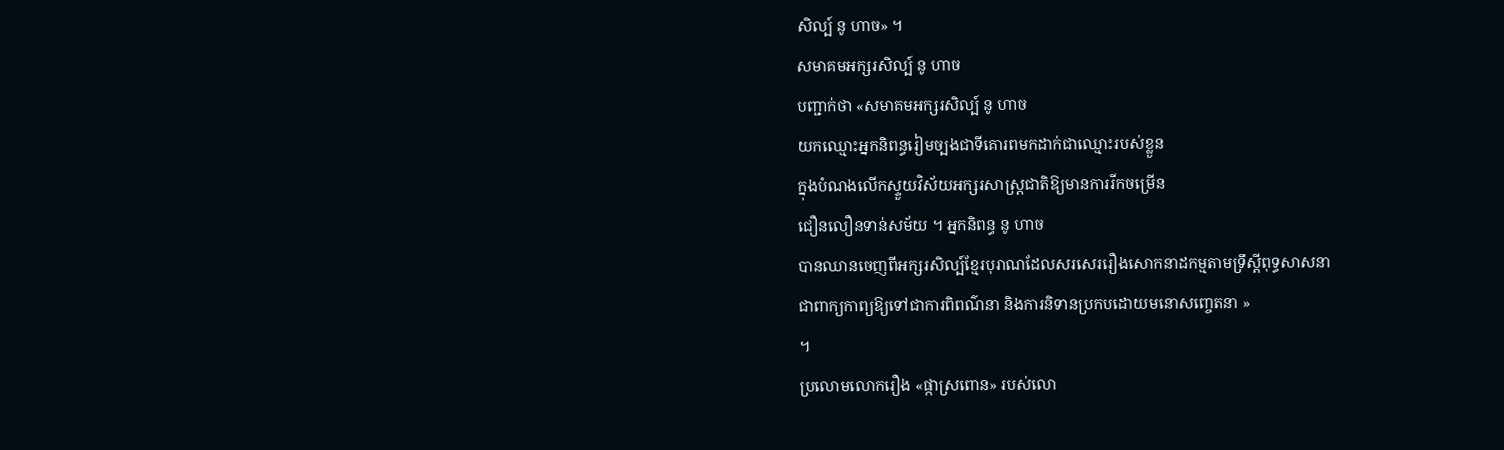សិល្ប៍ នូ ហាច» ។
សមាគមអក្សរសិល្ប៍ នូ ហាច
បញ្ជាក់ថា «សមាគមអក្សរសិល្ប៍ នូ ហាច
យកឈ្មោះអ្នកនិពន្ធរៀមច្បងជាទីគោរពមកដាក់ជាឈ្មោះរបស់ខ្លួន
ក្នុងបំណងលើកស្ទួយវិស័យអក្សរសាស្ត្រជាតិឱ្យមានការរីកចម្រើន
ជឿនលឿនទាន់សម័យ ។ អ្នកនិពន្ធ នូ ហាច
បានឈានចេញពីអក្សរសិល្ប៍ខ្មែរបុរាណដែលសរសេររឿងសោកនាដកម្មតាមទ្រឹស្តីពុទ្ធសាសនា
ជាពាក្យកាព្យឱ្យទៅជាការពិពណ៌នា និងការនិទានប្រកបដោយមនោសញ្ចេតនា »
។
ប្រលោមលោករឿង «ផ្កាស្រពោន» របស់លោ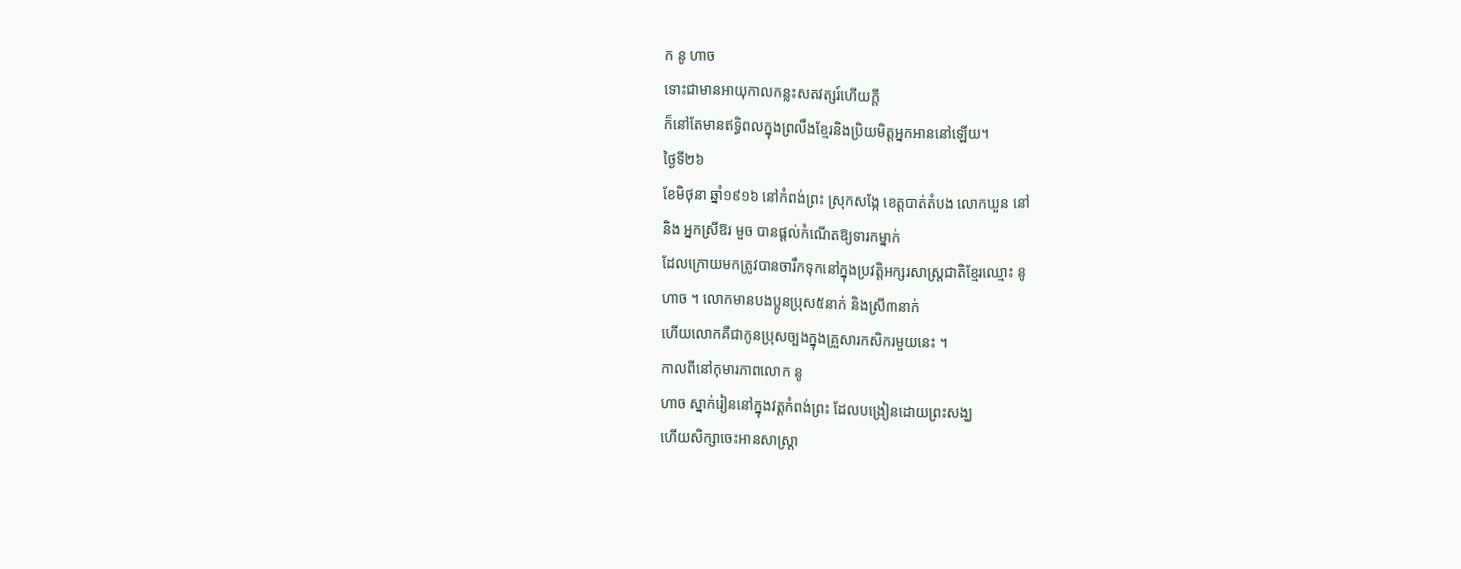ក នូ ហាច
ទោះជាមានអាយុកាលកន្លះសតវត្សរ៍ហើយក្តី
ក៏នៅតែមានឥទ្ធិពលក្នុងព្រលឹងខ្មែរនិងប្រិយមិត្តអ្នកអាននៅឡើយ។
ថ្ងៃទី២៦
ខែមិថុនា ឆ្នាំ១៩១៦ នៅកំពង់ព្រះ ស្រុកសង្កែ ខេត្តបាត់តំបង លោកឃួន នៅ
និង អ្នកស្រីឱរ មួច បានផ្តល់កំណើតឱ្យទារកម្នាក់
ដែលក្រោយមកត្រូវបានចារឹកទុកនៅក្នុងប្រវត្តិអក្សរសាស្ត្រជាតិខ្មែរឈ្មោះ នូ
ហាច ។ លោកមានបងប្អូនប្រុស៥នាក់ និងស្រី៣នាក់
ហើយលោកគឺជាកូនប្រុសច្បងក្នុងគ្រួសារកសិករមួយនេះ ។
កាលពីនៅកុមារភាពលោក នូ
ហាច ស្នាក់រៀននៅក្នុងវត្តកំពង់ព្រះ ដែលបង្រៀនដោយព្រះសង្ឃ
ហើយសិក្សាចេះអានសាស្ត្រា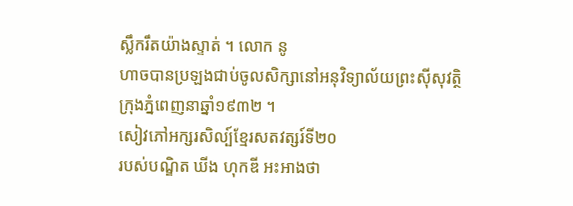ស្លឹករឹតយ៉ាងស្ទាត់ ។ លោក នូ
ហាចបានប្រឡងជាប់ចូលសិក្សានៅអនុវិទ្យាល័យព្រះស៊ីសុវត្ថិ
ក្រុងភ្នំពេញនាឆ្នាំ១៩៣២ ។
សៀវភៅអក្សរសិល្ប៍ខ្មែរសតវត្សរ៍ទី២០
របស់បណ្ឌិត ឃីង ហុកឌី អះអាងថា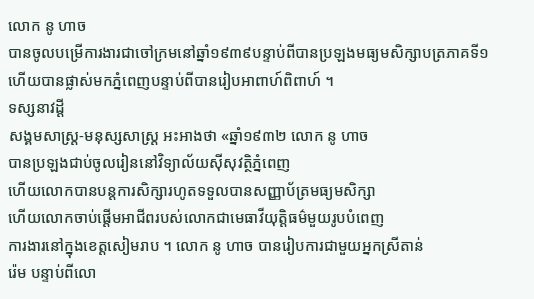លោក នូ ហាច
បានចូលបម្រើការងារជាចៅក្រមនៅឆ្នាំ១៩៣៩បន្ទាប់ពីបានប្រឡងមធ្យមសិក្សាបត្រភាគទី១
ហើយបានផ្លាស់មកភ្នំពេញបន្ទាប់ពីបានរៀបអាពាហ៍ពិពាហ៍ ។
ទស្សនាវដ្ដី
សង្គមសាស្ត្រ-មនុស្សសាស្ត្រ អះអាងថា «ឆ្នាំ១៩៣២ លោក នូ ហាច
បានប្រឡងជាប់ចូលរៀននៅវិទ្យាល័យស៊ីសុវត្ថិភ្នំពេញ
ហើយលោកបានបន្តការសិក្សារហូតទទួលបានសញ្ញាប័ត្រមធ្យមសិក្សា
ហើយលោកចាប់ផ្តើមអាជីពរបស់លោកជាមេធាវីយុត្តិធម៌មួយរូបបំពេញ
ការងារនៅក្នុងខេត្តសៀមរាប ។ លោក នូ ហាច បានរៀបការជាមួយអ្នកស្រីតាន់
រ៉េម បន្ទាប់ពីលោ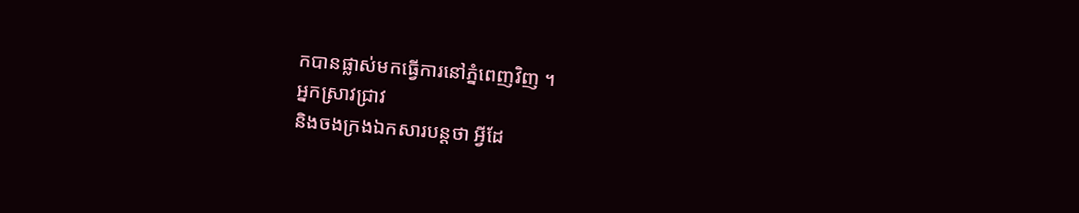កបានផ្លាស់មកធ្វើការនៅភ្នំពេញវិញ ។
អ្នកស្រាវជ្រាវ
និងចងក្រងឯកសារបន្តថា អ្វីដែ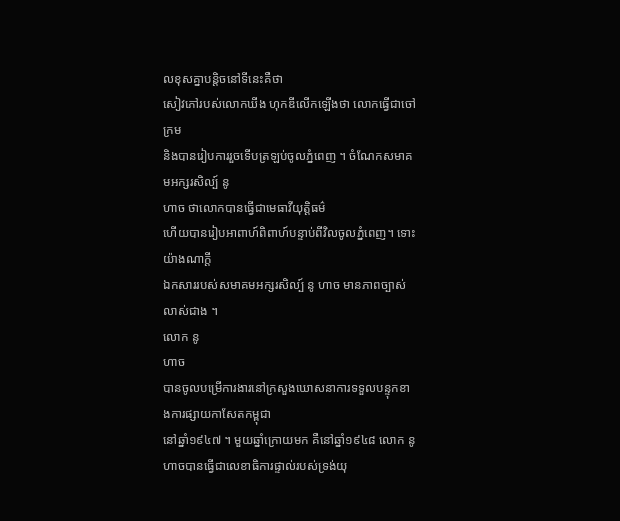លខុសគ្នាបន្តិចនៅទីនេះគឺថា
សៀវភៅរបស់លោកឃីង ហុកឌីលើកឡើងថា លោកធ្វើជាចៅក្រម
និងបានរៀបការរួចទើបត្រឡប់ចូលភ្នំពេញ ។ ចំណែកសមាគមអក្សរសិល្ប៍ នូ
ហាច ថាលោកបានធ្វើជាមេធាវីយុត្តិធម៌
ហើយបានរៀបអាពាហ៍ពិពាហ៍បន្ទាប់ពីវិលចូលភ្នំពេញ។ ទោះយ៉ាងណាក្តី
ឯកសាររបស់សមាគមអក្សរសិល្ប៍ នូ ហាច មានភាពច្បាស់លាស់ជាង ។
លោក នូ
ហាច
បានចូលបម្រើការងារនៅក្រសួងឃោសនាការទទួលបន្ទុកខាងការផ្សាយកាសែតកម្ពុជា
នៅឆ្នាំ១៩៤៧ ។ មួយឆ្នាំក្រោយមក គឺនៅឆ្នាំ១៩៤៨ លោក នូ
ហាចបានធ្វើជាលេខាធិការផ្ទាល់របស់ទ្រង់យុ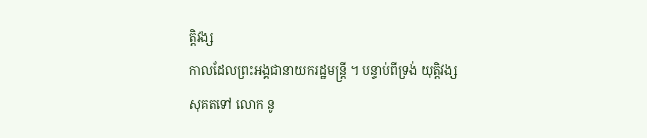ត្តិវង្ស
កាលដែលព្រះអង្គជានាយករដ្ឋមន្ត្រី ។ បន្ទាប់ពីទ្រង់ យុត្តិវង្ស
សុគតទៅ លោក នូ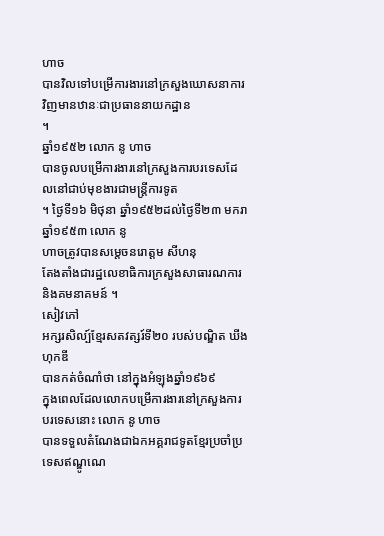ហាច
បានវិលទៅបម្រើការងារនៅក្រសួងឃោសនាការវិញមានឋានៈជាប្រធាននាយកដ្ឋាន
។
ឆ្នាំ១៩៥២ លោក នូ ហាច
បានចូលបម្រើការងារនៅក្រសួងការបរទេសដែលនៅជាប់មុខងារជាមន្ត្រីការទូត
។ ថ្ងៃទី១៦ មិថុនា ឆ្នាំ១៩៥២ដល់ថ្ងៃទី២៣ មករា ឆ្នាំ១៩៥៣ លោក នូ
ហាចត្រូវបានសម្តេចនរោត្តម សីហនុ
តែងតាំងជារដ្ឋលេខាធិការក្រសួងសាធារណការ និងគមនាគមន៍ ។
សៀវភៅ
អក្សរសិល្ប៍ខ្មែរសតវត្សរ៍ទី២០ របស់បណ្ឌិត ឃីង ហុកឌី
បានកត់ចំណាំថា នៅក្នុងអំឡុងឆ្នាំ១៩៦៩
ក្នុងពេលដែលលោកបម្រើការងារនៅក្រសួងការបរទេសនោះ លោក នូ ហាច
បានទទួលតំណែងជាឯកអគ្គរាជទូតខ្មែរប្រចាំប្រទេសឥណ្ឌូណេ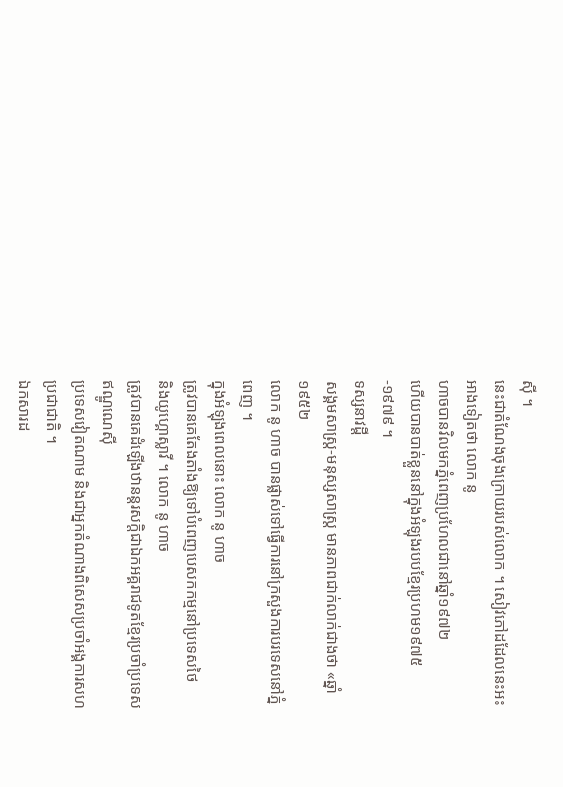ស៊ី ។
នេះជាតំណែងចុងក្រោយរបស់លោក ។ សៀវភៅដដែលនេះអះអាងទៀតថា លោក នូ
ហាចបានវិលមកភ្នំពេញប្រហែលជានៅឆ្នាំ១៩៧២
ហើយបានបាត់ខ្លួននៅក្នុងអំឡុងរបបខ្មែរប្រហម១៩៧៥-១៩៧៩ ។
ទស្សនាវដ្ដី
សង្គមសាស្ត្រ-មនុស្សសាស្ត្រ មានភាពជាក់លាក់ជាងថា «ឆ្នាំ១៩៥២
លោក នូ ហាច បានផ្លាស់ទៅធ្វើការនៅក្រសួងការបរទេសនៅភ្នំពេញ ។
ក្នុងអំឡុងពេលនោះ លោក នូ ហាច
ត្រូវបានគេតែងតាំងឱ្យទៅបំពេញបេសកកម្មនៅប្រទេសថៃ
និងយូហ្គោស្លាវី ។ លោក នូ ហាច
ត្រូវបានគេដំឡើងឋានន្តរសក្តិជាឯកអគ្គរាជទូតខ្មែរប្រចាំប្រទេសឥណ្ឌូណេស៊ី
ប្រទេសវៀតណាម និងជាអ្នកតំណាងពិសេសប្រចាំអង្គការសហប្រជាជាតិ ។
ឯកសារដ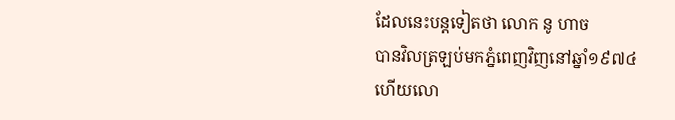ដែលនេះបន្តទៀតថា លោក នូ ហាច
បានវិលត្រឡប់មកភ្នំពេញវិញនៅឆ្នាំ១៩៧៤
ហើយលោ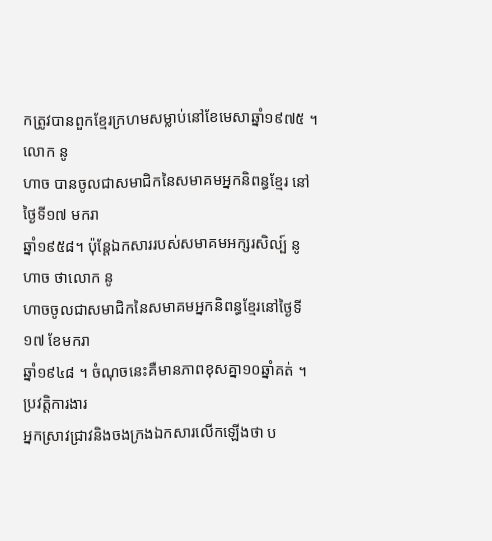កត្រូវបានពួកខ្មែរក្រហមសម្លាប់នៅខែមេសាឆ្នាំ១៩៧៥ ។
លោក នូ
ហាច បានចូលជាសមាជិកនៃសមាគមអ្នកនិពន្ធខ្មែរ នៅថ្ងៃទី១៧ មករា
ឆ្នាំ១៩៥៨។ ប៉ុន្តែឯកសាររបស់សមាគមអក្សរសិល្ប៍ នូ ហាច ថាលោក នូ
ហាចចូលជាសមាជិកនៃសមាគមអ្នកនិពន្ធខ្មែរនៅថ្ងៃទី១៧ ខែមករា
ឆ្នាំ១៩៤៨ ។ ចំណុចនេះគឺមានភាពខុសគ្នា១០ឆ្នាំគត់ ។
ប្រវត្តិការងារ
អ្នកស្រាវជ្រាវនិងចងក្រងឯកសារលើកឡើងថា ប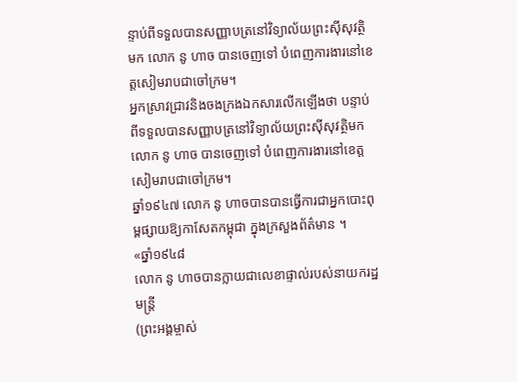ន្ទាប់ពីទទួលបានសញ្ញាបត្រនៅវិទ្យាល័យព្រះស៊ីសុវត្ថិមក លោក នូ ហាច បានចេញទៅ បំពេញការងារនៅខេត្តសៀមរាបជាចៅក្រម។
អ្នកស្រាវជ្រាវនិងចងក្រងឯកសារលើកឡើងថា បន្ទាប់ពីទទួលបានសញ្ញាបត្រនៅវិទ្យាល័យព្រះស៊ីសុវត្ថិមក លោក នូ ហាច បានចេញទៅ បំពេញការងារនៅខេត្តសៀមរាបជាចៅក្រម។
ឆ្នាំ១៩៤៧ លោក នូ ហាចបានបានធ្វើការជាអ្នកបោះពុម្ពផ្សាយឱ្យកាសែតកម្ពុជា ក្នុងក្រសួងព័ត៌មាន ។
«ឆ្នាំ១៩៤៨
លោក នូ ហាចបានក្លាយជាលេខាផ្ទាល់របស់នាយករដ្ឋមន្ត្រី
(ព្រះអង្គម្ចាស់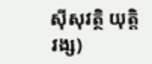ស៊ីសុវត្ថិ យុត្តិវង្ស)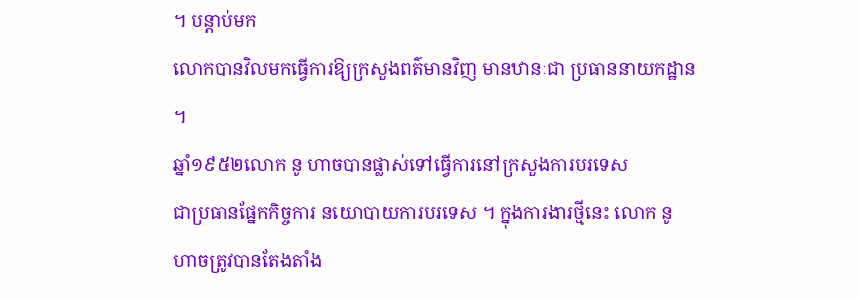។ បន្តាប់មក
លោកបានវិលមកធ្វើការឱ្យក្រសួងពត៌មានវិញ មានឋានៈជា ប្រធាននាយកដ្ឋាន
។
ឆ្នាំ១៩៥២លោក នូ ហាចបានផ្លាស់ទៅធ្វើការនៅក្រសួងការបរទេស
ជាប្រធានផ្នែកកិច្ចការ នយោបាយការបរទេស ។ ក្នុងការងារថ្មីនេះ លោក នូ
ហាចត្រូវបានតែងតាំង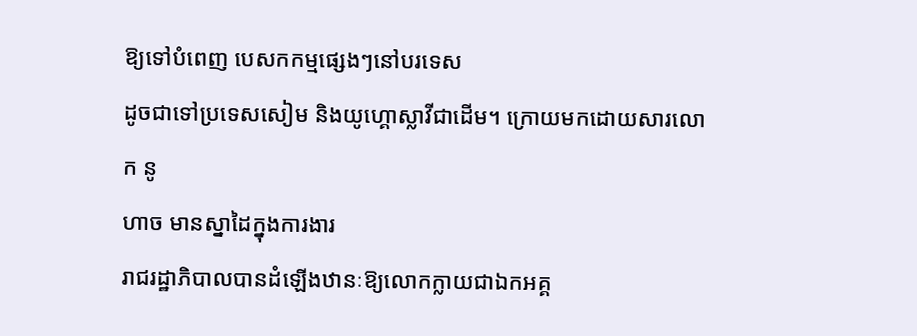ឱ្យទៅបំពេញ បេសកកម្មផ្សេងៗនៅបរទេស
ដូចជាទៅប្រទេសសៀម និងយូហ្គោស្លាវីជាដើម។ ក្រោយមកដោយសារលោក នូ
ហាច មានស្នាដៃក្នុងការងារ
រាជរដ្ឋាភិបាលបានដំឡើងឋានៈឱ្យលោកក្លាយជាឯកអគ្គ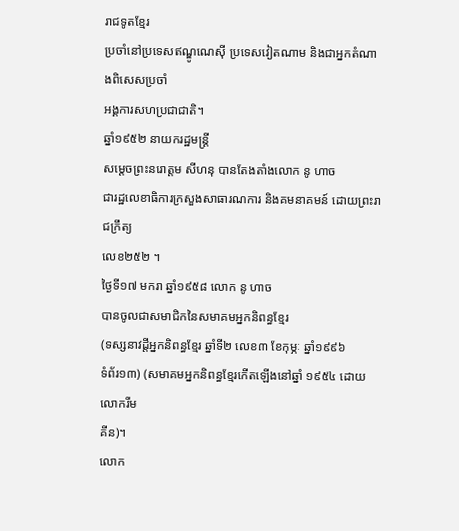រាជទូតខ្មែរ
ប្រចាំនៅប្រទេសឥណ្ឌូណេស៊ី ប្រទេសវៀតណាម និងជាអ្នកតំណាងពិសេសប្រចាំ
អង្គការសហប្រជាជាតិ។
ឆ្នាំ១៩៥២ នាយករដ្ឋមន្ត្រី
សម្តេចព្រះនរោត្តម សីហនុ បានតែងតាំងលោក នូ ហាច
ជារដ្ឋលេខាធិការក្រសួងសាធារណការ និងគមនាគមន៍ ដោយព្រះរាជក្រឹត្យ
លេខ២៥២ ។
ថ្ងៃទី១៧ មករា ឆ្នាំ១៩៥៨ លោក នូ ហាច
បានចូលជាសមាជិកនៃសមាគមអ្នកនិពន្ធខ្មែរ
(ទស្សនាវដ្តីអ្នកនិពន្ធខ្មែរ ឆ្នាំទី២ លេខ៣ ខែកុម្ភៈ ឆ្នាំ១៩៩៦
ទំព័រ១៣) (សមាគមអ្នកនិពន្ធខ្មែរកើតឡើងនៅឆ្នាំ ១៩៥៤ ដោយលោករីម
គីន)។
លោក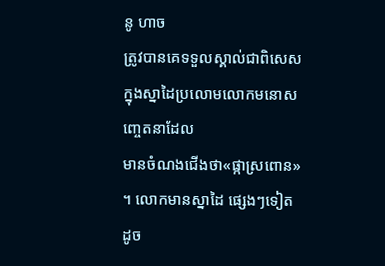នូ ហាច
ត្រូវបានគេទទួលស្គាល់ជាពិសេសក្នុងស្នាដៃប្រលោមលោកមនោសញ្ចេតនាដែល
មានចំណងជើងថា«ផ្កាស្រពោន» ។ លោកមានស្នាដៃ ផ្សេងៗទៀត
ដូច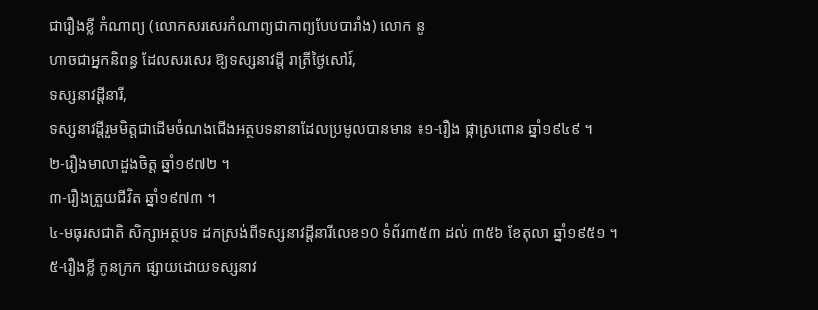ជារឿងខ្លី កំណាព្យ (លោកសរសេរកំណាព្យជាកាព្យបែបបារាំង) លោក នូ
ហាចជាអ្នកនិពន្ធ ដែលសរសេរ ឱ្យទស្សនាវដ្តី រាត្រីថ្ងៃសៅរ៍,
ទស្សនាវដ្តីនារី,
ទស្សនាវដ្តីរួមមិត្តជាដើមចំណងជើងអត្ថបទនានាដែលប្រមូលបានមាន ៖១-រឿង ផ្កាស្រពោន ឆ្នាំ១៩៤៩ ។
២-រឿងមាលាដួងចិត្ត ឆ្នាំ១៩៧២ ។
៣-រឿងត្រួយជីវិត ឆ្នាំ១៩៧៣ ។
៤-មធុរសជាតិ សិក្សាអត្ថបទ ដកស្រង់ពីទស្សនាវដ្តីនារីលេខ១0 ទំព័រ៣៥៣ ដល់ ៣៥៦ ខែតុលា ឆ្នាំ១៩៥១ ។
៥-រឿងខ្លី កូនក្រក ផ្សាយដោយទស្សនាវ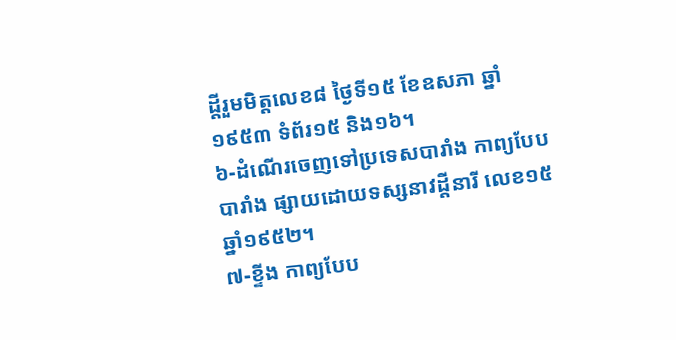ដ្តីរួមមិត្តលេខ៨ ថ្ងៃទី១៥ ខែឧសភា ឆ្នាំ១៩៥៣ ទំព័រ១៥ និង១៦។
៦-ដំណើរចេញទៅប្រទេសបារាំង កាព្យបែបបារាំង ផ្សាយដោយទស្សនាវដ្តីនារី លេខ១៥ ឆ្នាំ១៩៥២។
៧-ខ្ទីង កាព្យបែប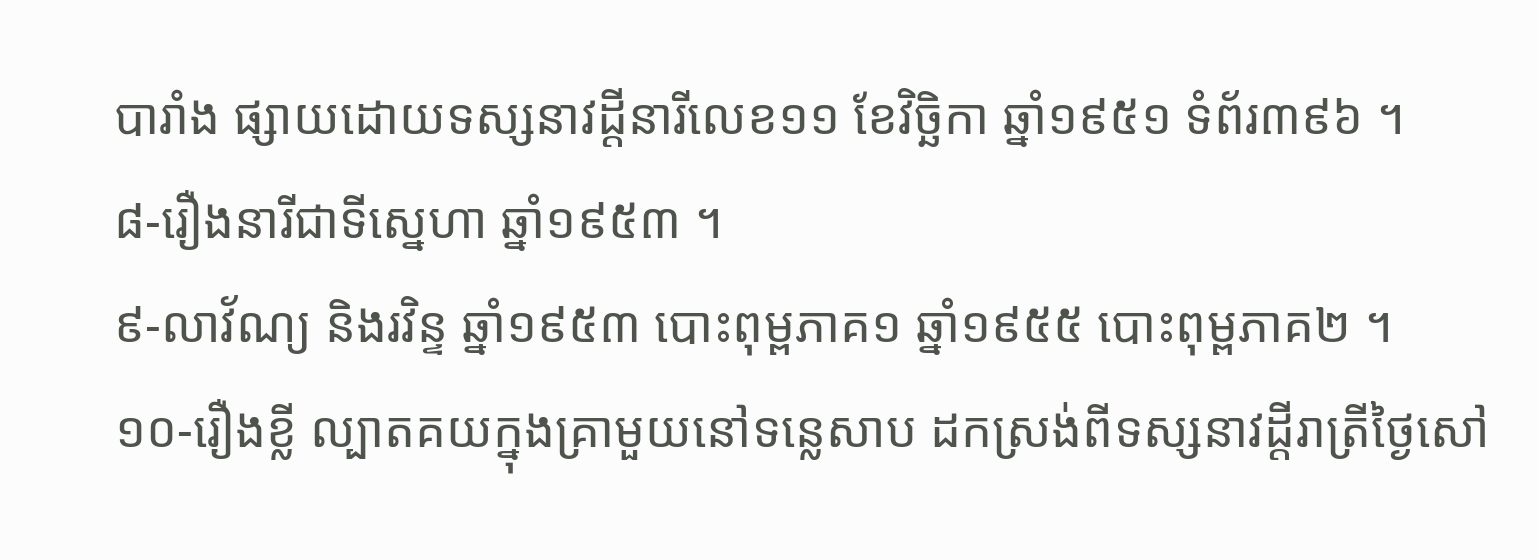បារាំង ផ្សាយដោយទស្សនាវដ្តីនារីលេខ១១ ខែវិច្ឆិកា ឆ្នាំ១៩៥១ ទំព័រ៣៩៦ ។
៨-រឿងនារីជាទីស្នេហា ឆ្នាំ១៩៥៣ ។
៩-លាវ័ណ្យ និងរវិន្ទ ឆ្នាំ១៩៥៣ បោះពុម្ពភាគ១ ឆ្នាំ១៩៥៥ បោះពុម្ពភាគ២ ។
១០-រឿងខ្លី ល្បាតគយក្នុងគ្រាមួយនៅទន្លេសាប ដកស្រង់ពីទស្សនាវដ្តីរាត្រីថ្ងៃសៅ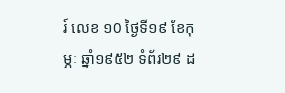រ៍ លេខ ១0 ថ្ងៃទី១៩ ខែកុម្ភៈ ឆ្នាំ១៩៥២ ទំព័រ២៩ ដ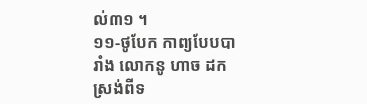ល់៣១ ។
១១-ថូបែក កាព្យបែបបារាំង លោកនូ ហាច ដកស្រង់ពីទ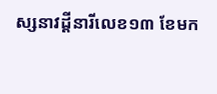ស្សនាវដ្តីនារីលេខ១៣ ខែមក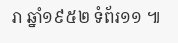រា ឆ្នាំ១៩៥២ ទំព័រ១១ ៕